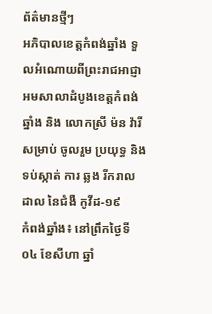ព័ត៌មានថ្មីៗ
អភិបាលខេត្តកំពង់ឆ្នាំង ទួលអំណោយពីព្រះរាជអាជ្ញាអមសាលាដំបូងខេត្តកំពង់ឆ្នាំង និង លោកស្រី ម៉ន វ៉ារី សម្រាប់ ចូលរួម ប្រយុទ្ធ និង ទប់ស្កាត់ ការ ឆ្លង រីករាលដាល នៃជំងឺ កូវីដ-១៩
កំពង់ឆ្នាំង៖ នៅព្រឹកថ្ងៃទី០៤ ខែសីហា ឆ្នាំ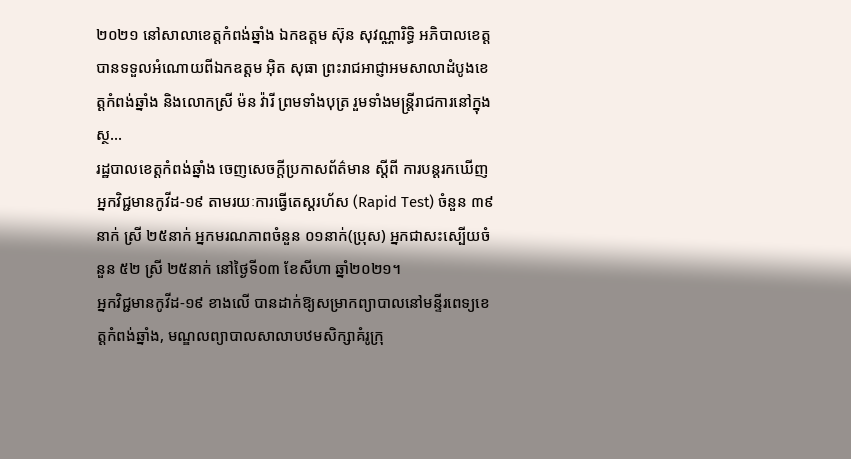២០២១ នៅសាលាខេត្តកំពង់ឆ្នាំង ឯកឧត្តម ស៊ុន សុវណ្ណារិទ្ធិ អភិបាលខេត្ត បានទទួលអំណោយពីឯកឧត្តម អ៊ិត សុធា ព្រះរាជអាជ្ញាអមសាលាដំបូងខេត្តកំពង់ឆ្នាំង និងលោកស្រី ម៉ន វ៉ារី ព្រមទាំងបុត្រ រួមទាំងមន្រ្តីរាជការនៅក្នុងស្ថ...
រដ្ឋបាលខេត្តកំពង់ឆ្នាំង ចេញសេចក្តីប្រកាសព័ត៌មាន ស្តីពី ការបន្តរកឃើញអ្នកវិជ្ជមានកូវីដ-១៩ តាមរយៈការធ្វើតេស្តរហ័ស (Rapid Test) ចំនួន ៣៩នាក់ ស្រី ២៥នាក់ អ្នកមរណភាពចំនួន ០១នាក់(ប្រុស) អ្នកជាសះស្បើយចំនួន ៥២ ស្រី ២៥នាក់ នៅថ្ងៃទី០៣ ខែសីហា ឆ្នាំ២០២១។
អ្នកវិជ្ជមានកូវីដ-១៩ ខាងលើ បានដាក់ឱ្យសម្រាកព្យាបាលនៅមន្ទីរពេទ្យខេត្តកំពង់ឆ្នាំង, មណ្ឌលព្យាបាលសាលាបឋមសិក្សាគំរូក្រុ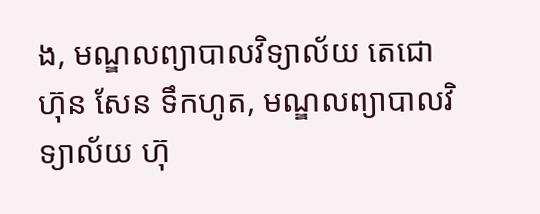ង, មណ្ឌលព្យាបាលវិទ្យាល័យ តេជោ ហ៊ុន សែន ទឹកហូត, មណ្ឌលព្យាបាលវិទ្យាល័យ ហ៊ុ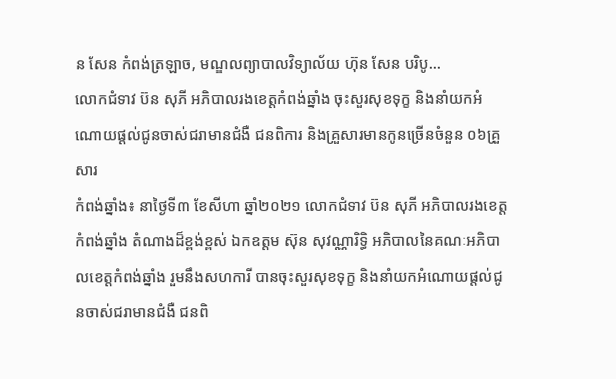ន សែន កំពង់ត្រឡាច, មណ្ឌលព្យាបាលវិទ្យាល័យ ហ៊ុន សែន បរិបូ...
លោកជំទាវ ប៊ន សុភី អភិបាលរងខេត្តកំពង់ឆ្នាំង ចុះសួរសុខទុក្ខ និងនាំយកអំណោយផ្ដល់ជូនចាស់ជរាមានជំងឺ ជនពិការ និងគ្រួសារមានកូនច្រើនចំនួន ០៦គ្រួសារ
កំពង់ឆ្នាំង៖ នាថ្ងៃទី៣ ខែសីហា ឆ្នាំ២០២១ លោកជំទាវ ប៊ន សុភី អភិបាលរងខេត្តកំពង់ឆ្នាំង តំណាងដ៏ខ្ពង់ខ្ពស់ ឯកឧត្តម ស៊ុន សុវណ្ណារិទ្ធិ អភិបាលនៃគណៈអភិបាលខេត្តកំពង់ឆ្នាំង រួមនឹងសហការី បានចុះសួរសុខទុក្ខ និងនាំយកអំណោយផ្ដល់ជូនចាស់ជរាមានជំងឺ ជនពិ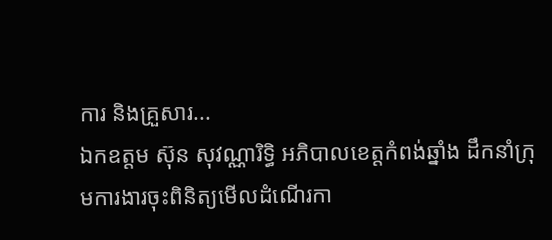ការ និងគ្រួសារ...
ឯកឧត្តម ស៊ុន សុវណ្ណារិទ្ធិ អភិបាលខេត្តកំពង់ឆ្នាំង ដឹកនាំក្រុមការងារចុះពិនិត្យមើលដំណើរកា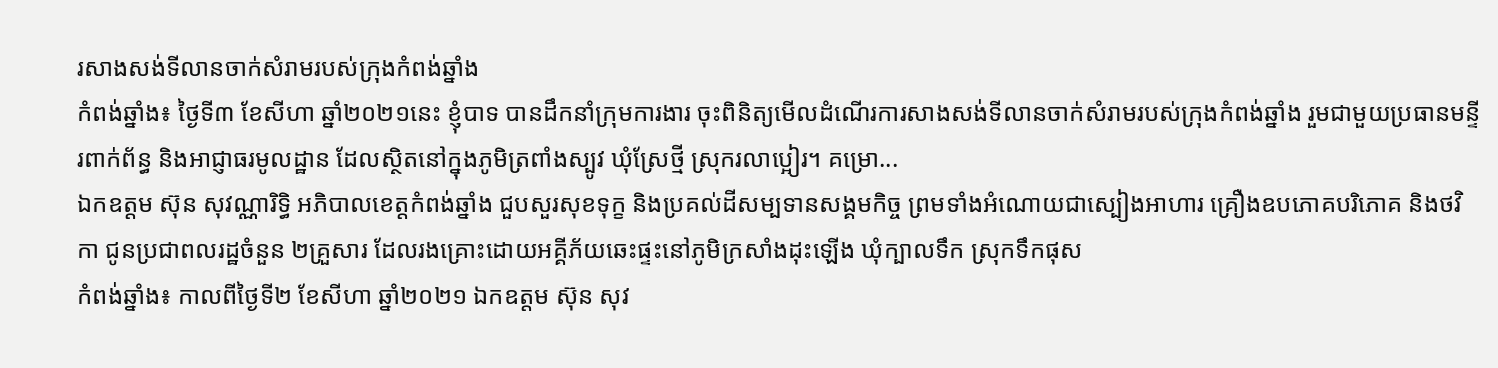រសាងសង់ទីលានចាក់សំរាមរបស់ក្រុងកំពង់ឆ្នាំង
កំពង់ឆ្នាំង៖ ថ្ងៃទី៣ ខែសីហា ឆ្នាំ២០២១នេះ ខ្ញុំបាទ បានដឹកនាំក្រុមការងារ ចុះពិនិត្យមើលដំណើរការសាងសង់ទីលានចាក់សំរាមរបស់ក្រុងកំពង់ឆ្នាំង រួមជាមួយប្រធានមន្ទីរពាក់ព័ន្ធ និងអាជ្ញាធរមូលដ្ឋាន ដែលស្ថិតនៅក្នុងភូមិត្រពាំងស្បូវ ឃុំស្រែថ្មី ស្រុករលាប្អៀរ។ គម្រោ...
ឯកឧត្តម ស៊ុន សុវណ្ណារិទ្ធិ អភិបាលខេត្តកំពង់ឆ្នាំង ជួបសួរសុខទុក្ខ និងប្រគល់ដីសម្បទានសង្គមកិច្ច ព្រមទាំងអំណោយជាស្បៀងអាហារ គ្រឿងឧបភោគបរិភោគ និងថវិកា ជូនប្រជាពលរដ្ឋចំនួន ២គ្រួសារ ដែលរងគ្រោះដោយអគ្គីភ័យឆេះផ្ទះនៅភូមិក្រសាំងដុះឡើង ឃុំក្បាលទឹក ស្រុកទឹកផុស
កំពង់ឆ្នាំង៖ កាលពីថ្ងៃទី២ ខែសីហា ឆ្នាំ២០២១ ឯកឧត្តម ស៊ុន សុវ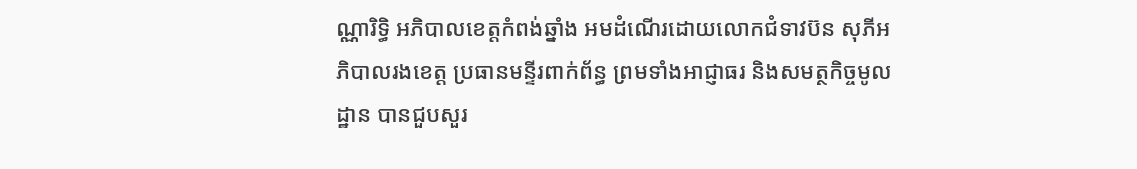ណ្ណារិទ្ធិ អភិបាលខេត្តកំពង់ឆ្នាំង អមដំណើរដោយលោកជំទាវប៊ន សុភីអភិបាលរងខេត្ត ប្រធានមន្ទីរពាក់ព័ន្ធ ព្រមទាំងអាជ្ញាធរ និងសមត្ថកិច្ចមូលដ្ឋាន បានជួបសួរ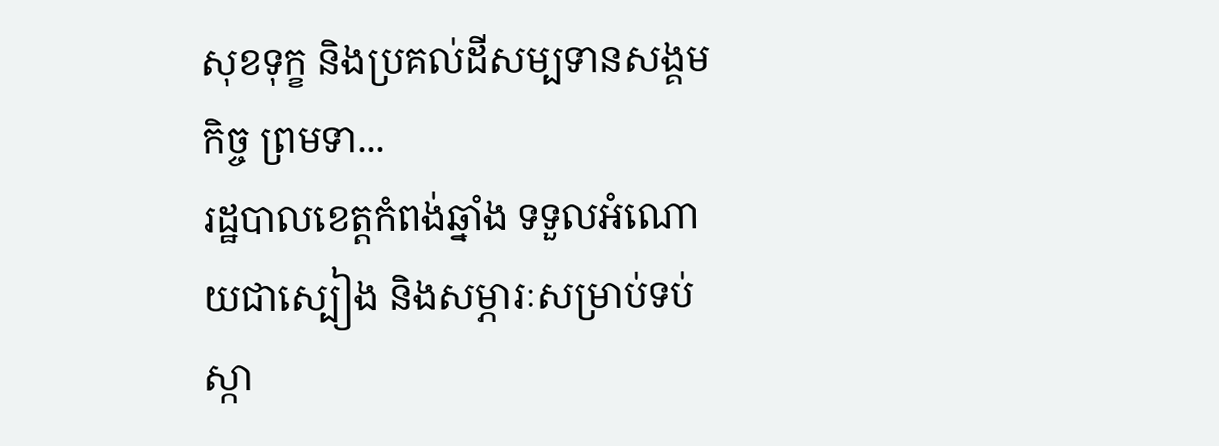សុខទុក្ខ និងប្រគល់ដីសម្បទានសង្គមកិច្ច ព្រមទា...
រដ្ឋបាលខេត្តកំពង់ឆ្នាំង ទទួលអំណោយជាស្បៀង និងសម្ភារៈសម្រាប់ទប់ស្កា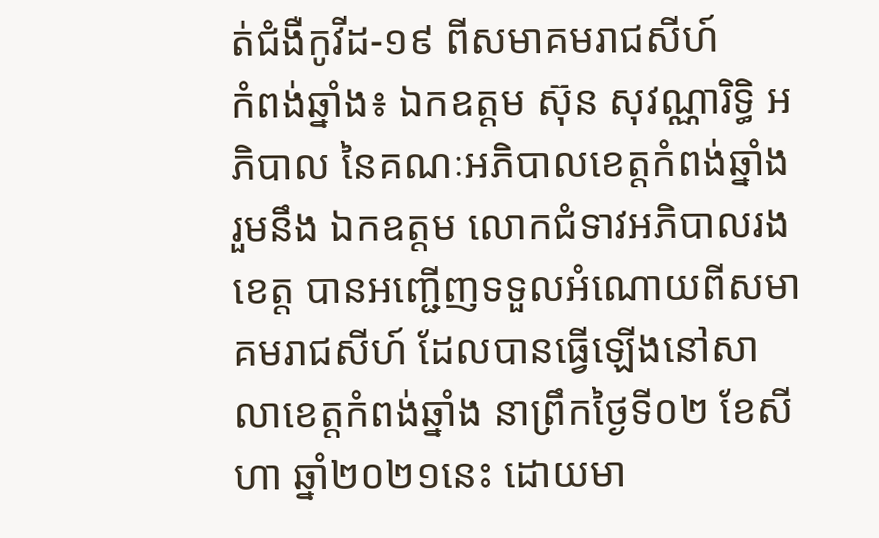ត់ជំងឺកូវីដ-១៩ ពីសមាគមរាជសីហ៍
កំពង់ឆ្នាំង៖ ឯកឧត្តម ស៊ុន សុវណ្ណារិទ្ធិ អភិបាល នៃគណៈអភិបាលខេត្តកំពង់ឆ្នាំង រួមនឹង ឯកឧត្តម លោកជំទាវអភិបាលរងខេត្ត បានអញ្ជើញទទួលអំណោយពីសមាគមរាជសីហ៍ ដែលបានធ្វើឡើងនៅសាលាខេត្តកំពង់ឆ្នាំង នាព្រឹកថ្ងៃទី០២ ខែសីហា ឆ្នាំ២០២១នេះ ដោយមា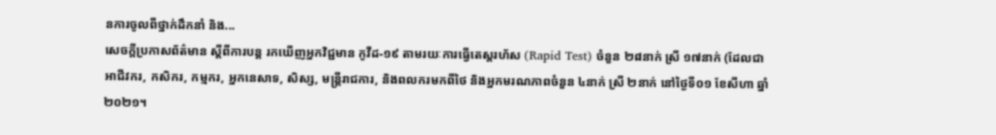នការចូលពីថ្នាក់ដឹកនាំ និង...
សេចក្តីប្រកាសព័ត៌មាន ស្តីពីការបន្ត រកឃើញអ្នកវិជ្ជមាន កូវីដ-១៩ តាមរយៈការធ្វើតេស្តរហ័ស (Rapid Test) ចំនួន ២៨នាក់ ស្រី ១៧នាក់ (ដែលជាអាជីវករ, កសិករ, កម្មករ, អ្នកនេសាទ, សិស្ស, មន្ត្រីរាជការ, និងពលករមកពីថៃ និងអ្នកមរណភាពចំនួន ៤នាក់ ស្រី ២នាក់ នៅថ្ងៃទី០១ ខែសីហា ឆ្នាំ២០២១។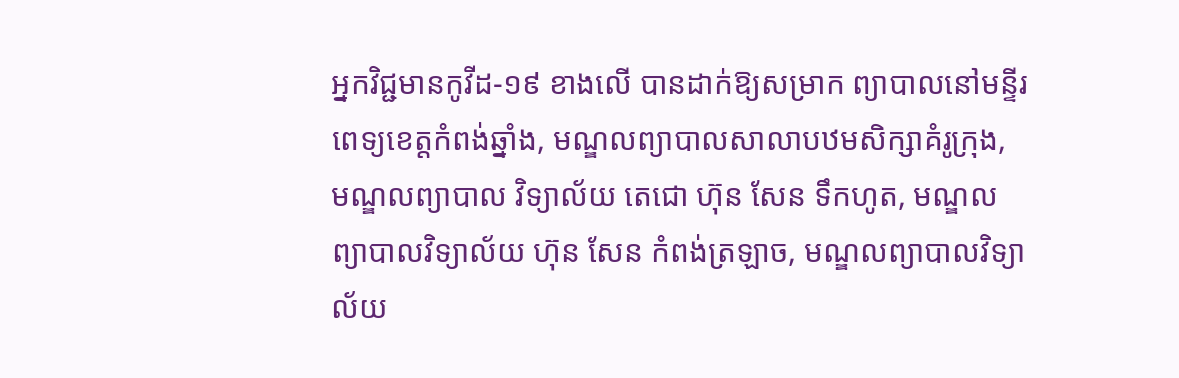អ្នកវិជ្ជមានកូវីដ-១៩ ខាងលើ បានដាក់ឱ្យសម្រាក ព្យាបាលនៅមន្ទីរពេទ្យខេត្តកំពង់ឆ្នាំង, មណ្ឌលព្យាបាលសាលាបឋមសិក្សាគំរូក្រុង, មណ្ឌលព្យាបាល វិទ្យាល័យ តេជោ ហ៊ុន សែន ទឹកហូត, មណ្ឌលព្យាបាលវិទ្យាល័យ ហ៊ុន សែន កំពង់ត្រឡាច, មណ្ឌលព្យាបាលវិទ្យាល័យ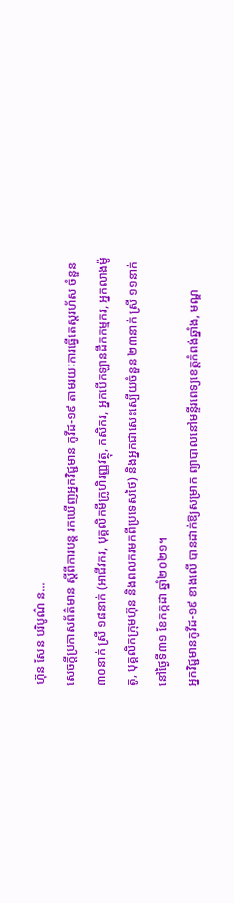ហ៊ុន សែន បរិបូណ៌ ន...
សេចក្តីប្រកាសព័ត៌មាន ស្តីពីការបន្ត រកឃើញអ្នកវិជ្ជមាន កូវីដ-១៩ តាមរយៈការធ្វើតេស្តរហ័ស ចំនួន ៣០នាក់ ស្រី ១៨នាក់ (អាជីវករ, បុគ្គលិកមីក្រូហិរញ្ញវត្ថុ, កសិករ, អ្នកបើកឡានដឹកកម្មករ, អ្នកលាងម៉ូតូ, បុគ្គលិកក្រុមហ៊ុន និងពលករមកពីប្រទេសថៃ) និងអ្នកជាសេះស្បើយចំនួន ២៣នាក់ ស្រី ១១នាក់ នៅថ្ងៃទី៣១ ខែកក្កដា ឆ្នាំ២០២១។
អ្នកវិជ្ជមានកូវីដ-១៩ ខាងលើ បានដាក់ឱ្យសម្រាក ព្យាបាលនៅមន្ទីរពេទ្យខេត្តកំពង់ឆ្នាំង, មណ្ឌ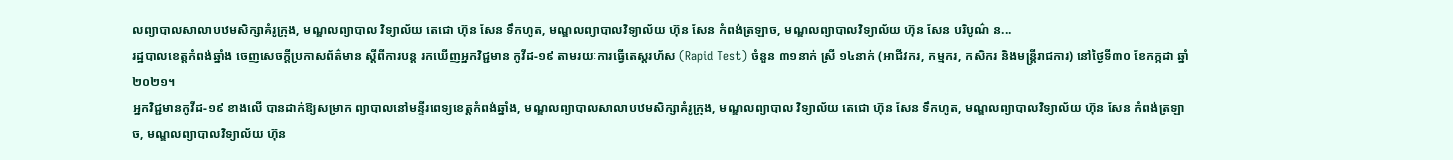លព្យាបាលសាលាបឋមសិក្សាគំរូក្រុង, មណ្ឌលព្យាបាល វិទ្យាល័យ តេជោ ហ៊ុន សែន ទឹកហូត, មណ្ឌលព្យាបាលវិទ្យាល័យ ហ៊ុន សែន កំពង់ត្រឡាច, មណ្ឌលព្យាបាលវិទ្យាល័យ ហ៊ុន សែន បរិបូណ៌ ន...
រដ្ឋបាលខេត្តកំពង់ឆ្នាំង ចេញសេចក្តីប្រកាសព័ត៌មាន ស្តីពីការបន្ត រកឃើញអ្នកវិជ្ជមាន កូវីដ-១៩ តាមរយៈការធ្វើតេស្តរហ័ស (Rapid Test) ចំនួន ៣១នាក់ ស្រី ១៤នាក់ (អាជីវករ, កម្មករ, កសិករ និងមន្ត្រីរាជការ) នៅថ្ងៃទី៣០ ខែកក្កដា ឆ្នាំ២០២១។
អ្នកវិជ្ជមានកូវីដ-១៩ ខាងលើ បានដាក់ឱ្យសម្រាក ព្យាបាលនៅមន្ទីរពេទ្យខេត្តកំពង់ឆ្នាំង, មណ្ឌលព្យាបាលសាលាបឋមសិក្សាគំរូក្រុង, មណ្ឌលព្យាបាល វិទ្យាល័យ តេជោ ហ៊ុន សែន ទឹកហូត, មណ្ឌលព្យាបាលវិទ្យាល័យ ហ៊ុន សែន កំពង់ត្រឡាច, មណ្ឌលព្យាបាលវិទ្យាល័យ ហ៊ុន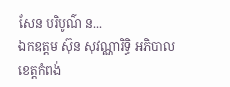សែន បរិបូណ៌ ន...
ឯកឧត្តម ស៊ុន សុវណ្ណារិទ្ធិ អភិបាលខេត្តកំពង់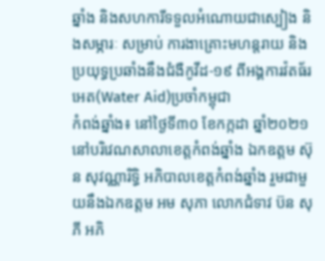ឆ្នាំង និងសហការីទទួលអំណោយជាស្បៀង និងសម្ភារៈ សម្រាប់ ការងាគ្រោះមហន្តរាយ និងប្រយុទ្ធប្រឆាំងនឹងជំងឺកូវីដ-១៩ ពីអង្គការវ៉តធ័រអេត(Water Aid)ប្រចាំកម្ពុជា
កំពង់ឆ្នាំង៖ នៅថ្ងៃទី៣០ ខែកក្កដា ឆ្នាំ២០២១ នៅបរិវេណសាលាខេត្តកំពង់ឆ្នាំង ឯកឧត្តម ស៊ុន សុវណ្ណារិទ្ធិ អភិបាលខេត្តកំពង់ឆ្នាំង រួមជាមួយនឹងឯកឧត្តម អម សុភា លោកជំទាវ ប៊ន សុភី អភិ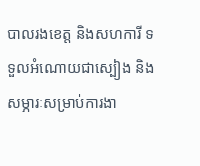បាលរងខេត្ត និងសហការី ទទួលអំណោយជាស្បៀង និងសម្ភារៈសម្រាប់ការងា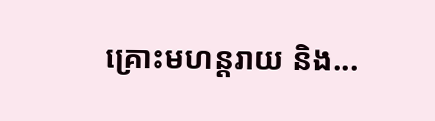គ្រោះមហន្តរាយ និង...